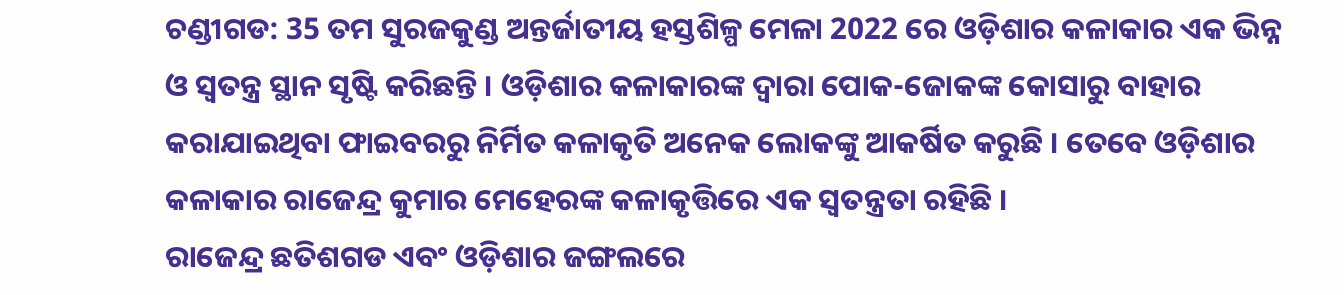ଚଣ୍ଡୀଗଡ: 35 ତମ ସୁରଜକୁଣ୍ଡ ଅନ୍ତର୍ଜାତୀୟ ହସ୍ତଶିଳ୍ପ ମେଳା 2022 ରେ ଓଡ଼ିଶାର କଳାକାର ଏକ ଭିନ୍ନ ଓ ସ୍ବତନ୍ତ୍ର ସ୍ଥାନ ସୃଷ୍ଟି କରିଛନ୍ତି । ଓଡ଼ିଶାର କଳାକାରଙ୍କ ଦ୍ବାରା ପୋକ-ଜୋକଙ୍କ କୋସାରୁ ବାହାର କରାଯାଇଥିବା ଫାଇବରରୁ ନିର୍ମିତ କଳାକୃତି ଅନେକ ଲୋକଙ୍କୁ ଆକର୍ଷିତ କରୁଛି । ତେବେ ଓଡ଼ିଶାର କଳାକାର ରାଜେନ୍ଦ୍ର କୁମାର ମେହେରଙ୍କ କଳାକୃତ୍ତିରେ ଏକ ସ୍ବତନ୍ତ୍ରତା ରହିଛି ।
ରାଜେନ୍ଦ୍ର ଛତିଶଗଡ ଏବଂ ଓଡ଼ିଶାର ଜଙ୍ଗଲରେ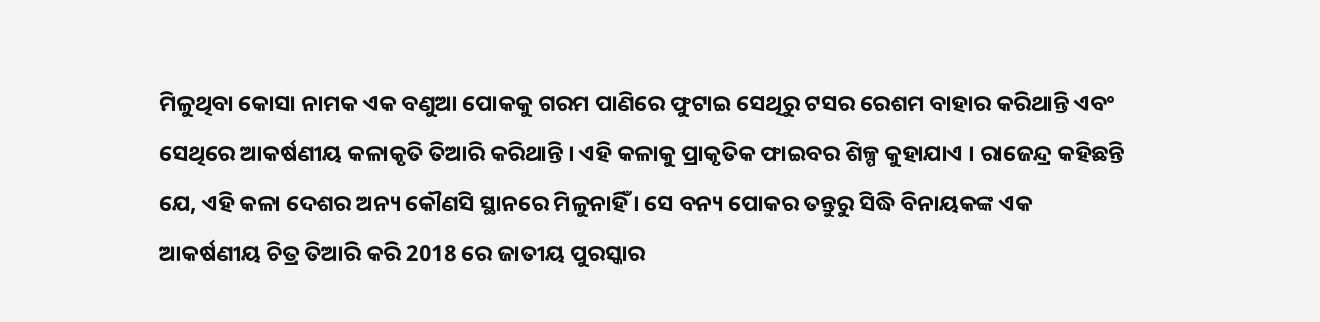ମିଳୁଥିବା କୋସା ନାମକ ଏକ ବଣୁଆ ପୋକକୁ ଗରମ ପାଣିରେ ଫୁଟାଇ ସେଥିରୁ ଟସର ରେଶମ ବାହାର କରିଥାନ୍ତି ଏବଂ ସେଥିରେ ଆକର୍ଷଣୀୟ କଳାକୃତି ତିଆରି କରିଥାନ୍ତି । ଏହି କଳାକୁ ପ୍ରାକୃତିକ ଫାଇବର ଶିଳ୍ପ କୁହାଯାଏ । ରାଜେନ୍ଦ୍ର କହିଛନ୍ତି ଯେ, ଏହି କଳା ଦେଶର ଅନ୍ୟ କୌଣସି ସ୍ଥାନରେ ମିଳୁନାହିଁ । ସେ ବନ୍ୟ ପୋକର ତନ୍ତୁରୁ ସିଦ୍ଧି ବିନାୟକଙ୍କ ଏକ ଆକର୍ଷଣୀୟ ଚିତ୍ର ତିଆରି କରି 2018 ରେ ଜାତୀୟ ପୁରସ୍କାର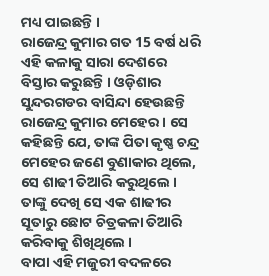ମଧ୍ୟ ପାଇଛନ୍ତି ।
ରାଜେନ୍ଦ୍ର କୁମାର ଗତ 15 ବର୍ଷ ଧରି ଏହି କଳାକୁ ସାରା ଦେଶରେ ବିସ୍ତାର କରୁଛନ୍ତି । ଓଡ଼ିଶାର ସୁନ୍ଦରଗଡର ବାସିନ୍ଦା ହେଉଛନ୍ତି ରାଜେନ୍ଦ୍ର କୁମାର ମେହେର । ସେ କହିଛନ୍ତି ଯେ, ତାଙ୍କ ପିତା କୃଷ୍ଣ ଚନ୍ଦ୍ର ମେହେର ଜଣେ ବୁଣାକାର ଥିଲେ, ସେ ଶାଢୀ ତିଆରି କରୁଥିଲେ । ତାଙ୍କୁ ଦେଖି ସେ ଏକ ଶାଢୀର ସୂତାରୁ ଛୋଟ ଚିତ୍ରକଳା ତିଆରି କରିବାକୁ ଶିଖିଥିଲେ ।
ବାପା ଏହି ମଜୁରୀ ବଦଳରେ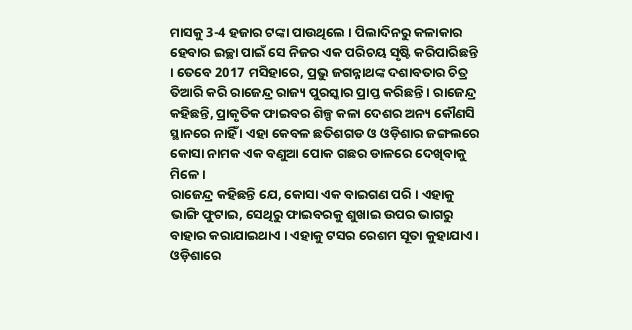ମାସକୁ 3-4 ହଜାର ଟଙ୍କା ପାଉଥିଲେ । ପିଲାଦିନରୁ କଳାକାର ହେବାର ଇଚ୍ଛା ପାଇଁ ସେ ନିଜର ଏକ ପରିଚୟ ସୃଷ୍ଟି କରିପାରିଛନ୍ତି । ତେବେ 2017 ମସିହାରେ, ପ୍ରଭୁ ଜଗନ୍ନାଥଙ୍କ ଦଶାବତାର ଚିତ୍ର ତିଆରି କରି ରାଜେନ୍ଦ୍ର ରାଜ୍ୟ ପୁରସ୍କାର ପ୍ରାପ୍ତ କରିଛନ୍ତି । ରାଜେନ୍ଦ୍ର କହିଛନ୍ତି, ପ୍ରାକୃତିକ ଫାଇବର ଶିଳ୍ପ କଳା ଦେଶର ଅନ୍ୟ କୌଣସି ସ୍ଥାନରେ ନାହିଁ । ଏହା କେବଳ ଛତିଶଗଡ ଓ ଓଡ଼ିଶାର ଜଙ୍ଗଲରେ କୋସା ନାମକ ଏକ ବଣୁଆ ପୋକ ଗଛର ଡାଳରେ ଦେଖିବାକୁ ମିଳେ ।
ରାଜେନ୍ଦ୍ର କହିଛନ୍ତି ଯେ, କୋସା ଏକ ବାଇଗଣ ପରି । ଏହାକୁ ଭାଙ୍ଗି ଫୁଟାଇ, ସେଥିରୁ ଫାଇବରକୁ ଶୁଖାଇ ଉପର ଭାଗରୁ ବାହାର କରାଯାଇଥାଏ । ଏହାକୁ ଟସର ରେଶମ ସୂତା କୁହାଯାଏ । ଓଡ଼ିଶାରେ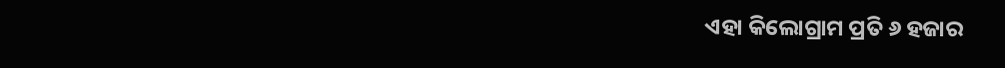ଏହା କିଲୋଗ୍ରାମ ପ୍ରତି ୬ ହଜାର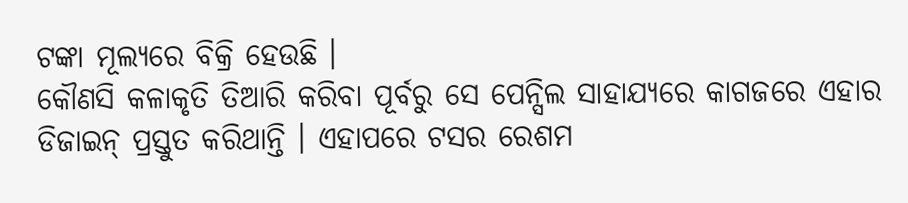ଟଙ୍କା ମୂଲ୍ୟରେ ବିକ୍ରି ହେଉଛି ।
କୌଣସି କଳାକୃତି ତିଆରି କରିବା ପୂର୍ବରୁ ସେ ପେନ୍ସିଲ ସାହାଯ୍ୟରେ କାଗଜରେ ଏହାର ଡିଜାଇନ୍ ପ୍ରସ୍ତୁତ କରିଥାନ୍ତି । ଏହାପରେ ଟସର ରେଶମ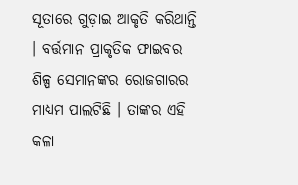ସୂତାରେ ଗୁଡ଼ାଇ ଆକୃତି କରିଥାନ୍ତି । ବର୍ତ୍ତମାନ ପ୍ରାକୃତିକ ଫାଇବର ଶିଳ୍ପ ସେମାନଙ୍କର ରୋଜଗାରର ମାଧ୍ୟମ ପାଲଟିଛି । ତାଙ୍କର ଏହି କଳା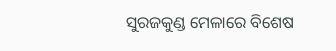ସୁରଜକୁଣ୍ଡ ମେଳାରେ ବିଶେଷ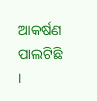ଆକର୍ଷଣ ପାଲଟିଛି ।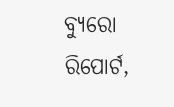ବ୍ୟୁରୋ ରିପୋର୍ଟ,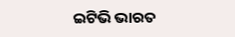ଇଟିଭି ଭାରତ